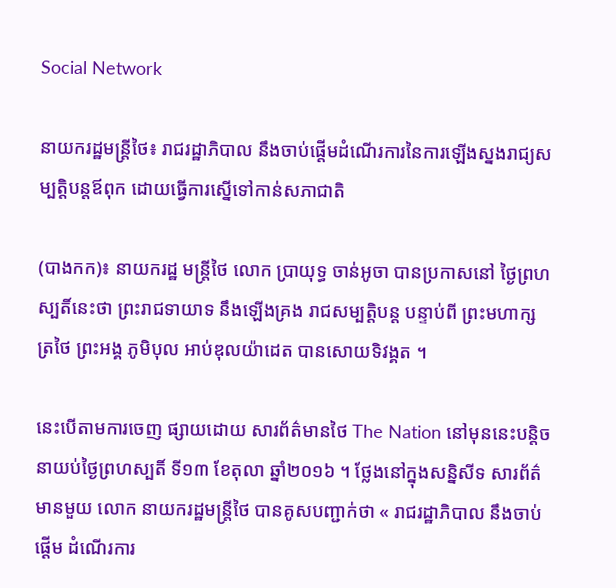Social Network

នាយករដ្ឋមន្រ្តីថៃ៖ រាជរដ្ឋាភិបាល នឹងចាប់ផ្តើមដំណើរការនៃការឡើងស្នងរាជ្យសម្បត្តិបន្តឪពុក ដោយធ្វើការស្នើទៅកាន់សភាជាតិ

(បាងកក)៖ នាយករដ្ឋ មន្រ្តីថៃ លោក ប្រាយុទ្ធ ចាន់អូចា បានប្រកាសនៅ ថ្ងៃព្រហស្បតិ៍នេះថា ព្រះរាជទាយាទ នឹងឡើងគ្រង រាជសម្បត្តិបន្ត បន្ទាប់ពី ព្រះមហាក្សត្រថៃ ព្រះអង្គ ភូមិបុល អាប់ឌុលយ៉ាដេត បានសោយទិវង្គត ។

នេះបើតាមការចេញ ផ្សាយដោយ សារព័ត៌មានថៃ The Nation នៅមុននេះបន្តិច នាយប់ថ្ងៃព្រហស្បតិ៍ ទី១៣ ខែតុលា ឆ្នាំ២០១៦ ។ ថ្លែងនៅក្នុងសន្និសីទ សារព័ត៌មានមួយ លោក នាយករដ្ឋមន្រ្តីថៃ បានគូសបញ្ជាក់ថា « រាជរដ្ឋាភិបាល នឹងចាប់ផ្តើម ដំណើរការ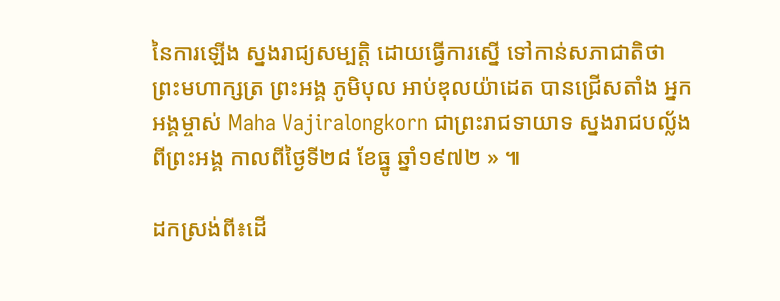នៃការឡើង ស្នងរាជ្យសម្បត្តិ ដោយធ្វើការស្នើ ទៅកាន់សភាជាតិថា ព្រះមហាក្សត្រ ព្រះអង្គ ភូមិបុល អាប់ឌុលយ៉ាដេត បានជ្រើសតាំង អ្នកអង្គម្ចាស់ Maha Vajiralongkorn ជាព្រះរាជទាយាទ ស្នងរាជបល្ល័ង ពីព្រះអង្គ កាលពីថ្ងៃទី២៨ ខែធ្នូ ឆ្នាំ១៩៧២ » ៕

ដកស្រង់ពី៖ដើ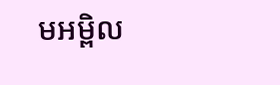មអម្ពិល